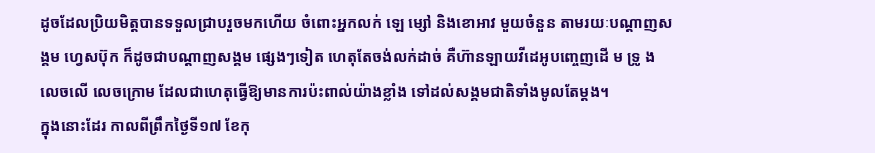ដូចដែលប្រិយមិត្ដបានទទួលជ្រាបរួចមកហើយ ចំពោះអ្នកលក់ ឡេ ម្សៅ និងខោអាវ មួយចំនួន តាមរយៈបណ្ដាញសង្គម ហ្វេសប៊ុក ក៏ដូចជាបណ្ដាញសង្គម ផ្សេងៗទៀត ហេតុតែចង់លក់ដាច់ គឺហ៊ានឡាយវីដេអូបញ្ចេញដើ ម ទ្រូ ង លេចលើ លេចក្រោម ដែលជាហេតុធ្វើឱ្យមានការប៉ះពាល់យ៉ាងខ្លាំង ទៅដល់សង្គមជាតិទាំងមូលតែម្ដង។
ក្នុងនោះដែរ កាលពីព្រឹកថ្ងៃទី១៧ ខែកុ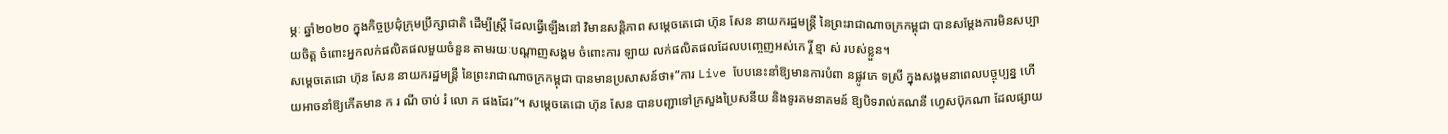ម្ភៈ ឆ្នាំ២០២០ ក្នុងកិច្ចប្រជុំក្រុមប្រឹក្សាជាតិ ដើម្បីស្ត្រី ដែលធ្វើឡើងនៅ វិមានសន្ដិភាព សម្ដេចតេជោ ហ៊ុន សែន នាយករដ្ឋមន្រ្ដី នៃព្រះរាជាណាចក្រកម្ពុជា បានសម្ដែងការមិនសប្បាយចិត្ដ ចំពោះអ្នកលក់ផលិតផលមួយចំនួន តាមរយៈបណ្ដាញសង្គម ចំពោះការ ឡាយ លក់ផលិតផលដែលបញ្ចេញអស់កេ រ្តិ៍ ខ្មា ស់ របស់ខ្លួន។
សម្តេចតេជោ ហ៊ុន សែន នាយករដ្ឋមន្ត្រី នៃព្រះរាជាណាចក្រកម្ពុជា បានមានប្រសាសន៍ថា៖”ការ Live បែបនេះនាំឱ្យមានការបំពា នផ្លូវភេ ទស្រី ក្នុងសង្គមនាពេលបច្ចុប្បន្ន ហើយអាចនាំឱ្យកើតមាន ក រ ណី ចាប់ រំ លោ ភ ផងដែរ”។ សម្តេចតេជោ ហ៊ុន សែន បានបញ្ជាទៅក្រសួងប្រៃសនីយ និងទូរគមនាគមន៍ ឱ្យបិទរាល់គណនី ហ្វេសប៊ុកណា ដែលផ្សាយ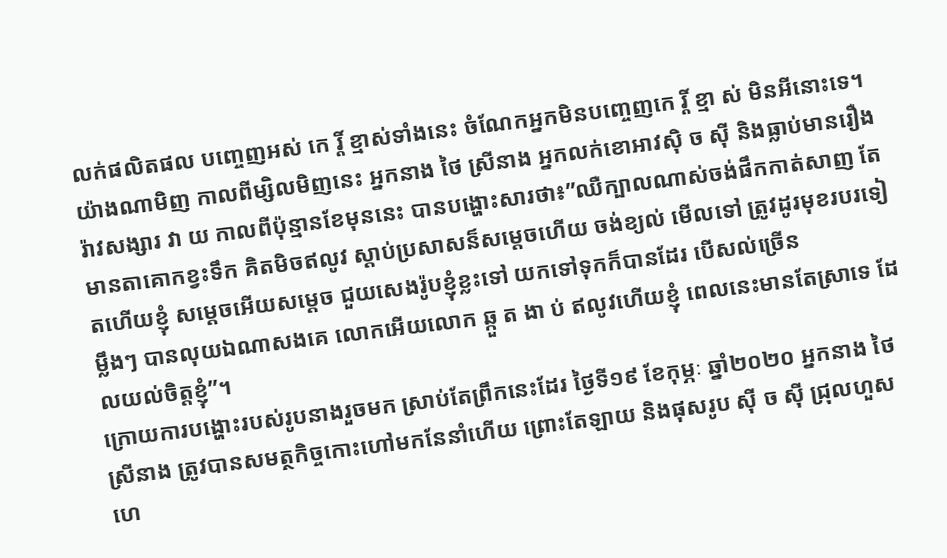លក់ផលិតផល បញ្ចេញអស់ កេ រ្តិ៍ ខ្មាស់ទាំងនេះ ចំណែកអ្នកមិនបញ្ចេញកេ រ្តិ៍ ខ្មា ស់ មិនអីនោះទេ។
យ៉ាងណាមិញ កាលពីម្សិលមិញនេះ អ្នកនាង ថៃ ស្រីនាង អ្នកលក់ខោអាវសុិ ច សុី និងធ្លាប់មានរឿងរ៉ាវសង្សារ វា យ កាលពីប៉ុន្មានខែមុននេះ បានបង្ហោះសារថា៖”ឈឺក្បាលណាស់ចង់ផឹកកាត់សាញ តែមានតាគោកខ្វះទឹក គិតមិចឥលូវ ស្តាប់ប្រសាសន៏សម្តេចហេីយ ចង់ខ្យល់ មេីលទៅ ត្រូវដូរមុខរបរទៀតហេីយខ្ញុំ សម្តេចអេីយសម្តេច ជួយសេងរ៉ូបខ្ញុំខ្លះទៅ យកទៅទុកក៏បានដែរ បេីសល់ច្រេីន
ម្លឹងៗ បានលុយឯណាសងគេ លោកអេីយលោក ឆ្កួ ត ងា ប់ ឥលូវហេីយខ្ញុំ ពេលនេះមានតែស្រាទេ ដែលយល់ចិត្តខ្ញុំ”។
ក្រោយការបង្ហោះរបស់រូបនាងរួចមក ស្រាប់តែព្រឹកនេះដែរ ថ្ងៃទី១៩ ខែកុម្ភៈ ឆ្នាំ២០២០ អ្នកនាង ថៃ ស្រីនាង ត្រូវបានសមត្ថកិច្ចកោះហៅមកនែនាំហើយ ព្រោះតែឡាយ និងផុសរូប សុី ច សុី ជ្រុលហួសហេ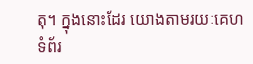តុ។ ក្នុងនោះដែរ យោងតាមរយៈគេហទំព័រ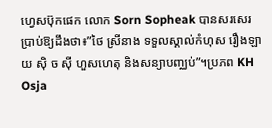ហ្វេសប៊ុកផេក លោក Sorn Sopheak បានសរសេរប្រាប់ឱ្យដឹងថា៖”ថៃ ស្រីនាង ទទួលស្គាល់កំហុស រឿងឡាយ សុិ ច សុី ហួសហេតុ និងសន្យាបញ្ឈប់”។ប្រភព KH Osja